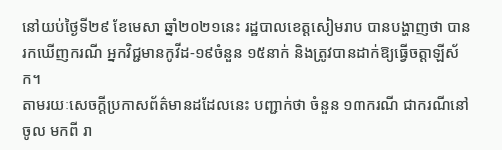នៅយប់ថ្ងៃទី២៩ ខែមេសា ឆ្នាំ២០២១នេះ រដ្ឋបាលខេត្តសៀមរាប បានបង្ហាញថា បានរកឃើញករណី អ្នកវិជ្ជមានកូវីដ-១៩ចំនួន ១៥នាក់ និងត្រូវបានដាក់ឱ្យធ្វើចត្តាឡីស័ក។
តាមរយៈសេចក្តីប្រកាសព័ត៌មានដដែលនេះ បញ្ជាក់ថា ចំនួន ១៣ករណី ជាករណីនៅចូល មកពី រា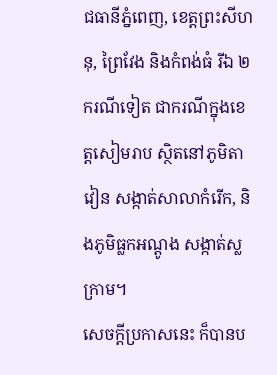ជធានីភ្នំពេញ, ខេត្តព្រះសីហនុ, ព្រៃវែង និងកំពង់ធំ រីឯ ២ករណីទៀត ជាករណីក្នុងខេត្តសៀមរាប ស្ថិតនៅភូមិតាវៀន សង្កាត់សាលាកំរើក, និងភូមិធ្លកអណ្តូង សង្កាត់ស្លក្រាម។
សេចក្តីប្រកាសនេះ ក៏បានប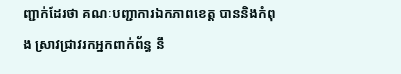ញ្ជាក់ដែរថា គណៈបញ្ជាការឯកភាពខេត្ត បាននិងកំពុង ស្រាវជ្រាវរកអ្នកពាក់ព័ន្ធ នឹ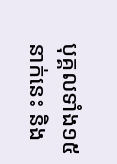បុគ្គលទាំង១៥នាក់នេះ និង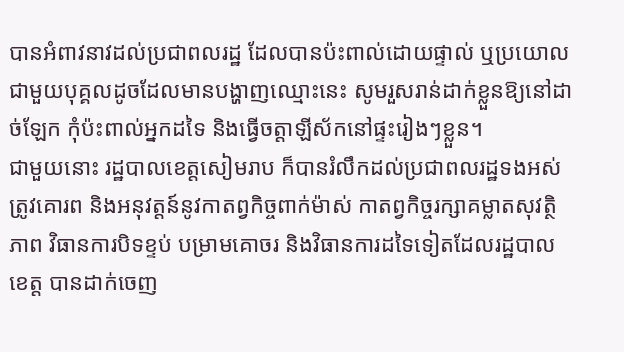បានអំពាវនាវដល់ប្រជាពលរដ្ឋ ដែលបានប៉ះពាល់ដោយផ្ទាល់ ឬប្រយោល ជាមួយបុគ្គលដូចដែលមានបង្ហាញឈ្មោះនេះ សូមរួសរាន់ដាក់ខ្លួនឱ្យនៅដាច់ឡែក កុំប៉ះពាល់អ្នកដទៃ និងធ្វើចត្តាឡីស័កនៅផ្ទះរៀងៗខ្លួន។
ជាមួយនោះ រដ្ឋបាលខេត្តសៀមរាប ក៏បានរំលឹកដល់ប្រជាពលរដ្ឋទងអស់ ត្រូវគោរព និងអនុវត្តន៍នូវកាតព្វកិច្ចពាក់ម៉ាស់ កាតព្វកិច្ចរក្សាគម្លាតសុវត្ថិភាព វិធានការបិទខ្ទប់ បម្រាមគោចរ និងវិធានការដទៃទៀតដែលរដ្ឋបាលខេត្ត បានដាក់ចេញ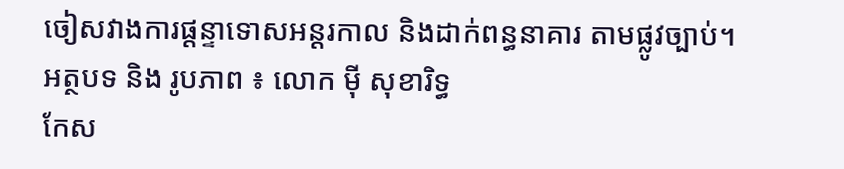ចៀសវាងការផ្ដន្ទាទោសអន្តរកាល និងដាក់ពន្ធនាគារ តាមផ្លូវច្បាប់។
អត្ថបទ និង រូបភាព ៖ លោក ម៉ី សុខារិទ្ធ
កែស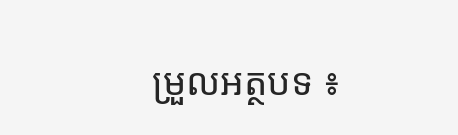ម្រួលអត្ថបទ ៖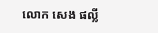លោក សេង ផល្លី